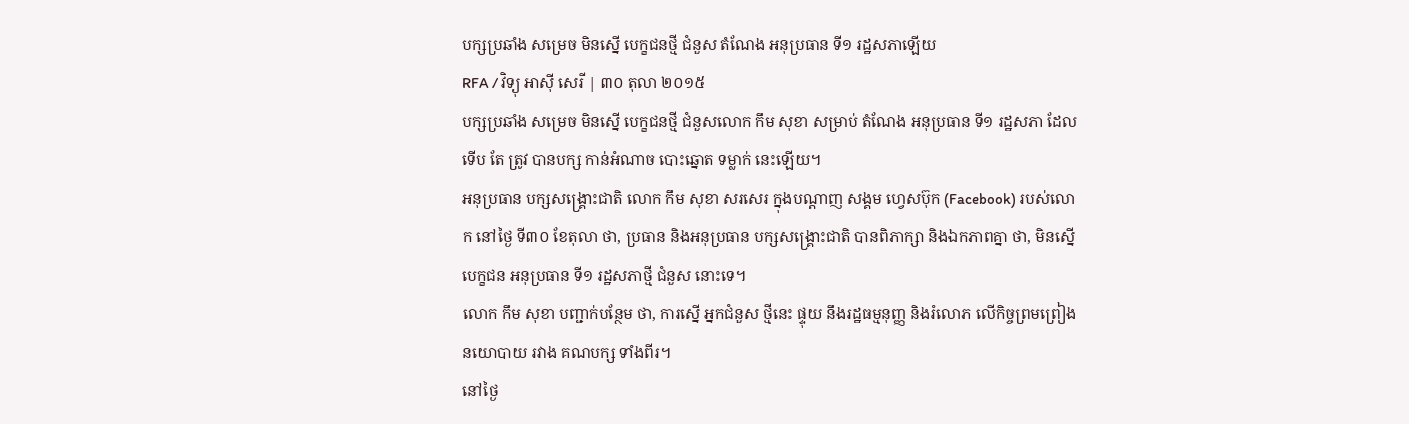បក្សប្រឆាំង សម្រេច មិនស្នើ បេក្ខជនថ្មី ជំនួស តំណែង អនុប្រធាន ទី១ រដ្ឋសភាឡើយ
RFA / វិទ្យុ អាស៊ី សេរី | ៣០ តុលា ២០១៥
បក្សប្រឆាំង សម្រេច មិនស្នើ បេក្ខជនថ្មី ជំនួសលោក កឹម សុខា សម្រាប់ តំណែង អនុប្រធាន ទី១ រដ្ឋសភា ដែលទើប តែ ត្រូវ បានបក្ស កាន់អំណាច បោះឆ្នោត ទម្លាក់ នេះឡើយ។
អនុប្រធាន បក្សសង្គ្រោះជាតិ លោក កឹម សុខា សរសេរ ក្នុងបណ្ដាញ សង្គម ហ្វេសប៊ុក (Facebook) របស់លោក នៅថ្ងៃ ទី៣០ ខែតុលា ថា, ប្រធាន និងអនុប្រធាន បក្សសង្គ្រោះជាតិ បានពិភាក្សា និងឯកភាពគ្នា ថា, មិនស្នើ បេក្ខជន អនុប្រធាន ទី១ រដ្ឋសភាថ្មី ជំនួស នោះទេ។
លោក កឹម សុខា បញ្ជាក់បន្ថែម ថា, ការស្នើ អ្នកជំនួស ថ្មីនេះ ផ្ទុយ នឹងរដ្ឋធម្មនុញ្ញ និងរំលោភ លើកិច្ចព្រមព្រៀង នយោបាយ រវាង គណបក្ស ទាំងពីរ។
នៅថ្ងៃ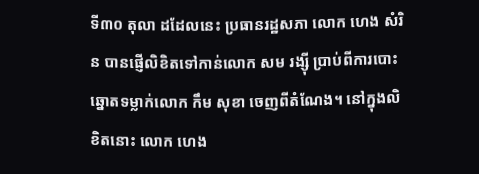ទី៣០ តុលា ដដែលនេះ ប្រធានរដ្ឋសភា លោក ហេង សំរិន បានផ្ញើលិខិតទៅកាន់លោក សម រង្ស៊ី ប្រាប់ពីការបោះឆ្នោតទម្លាក់លោក កឹម សុខា ចេញពីតំណែង។ នៅក្នុងលិខិតនោះ លោក ហេង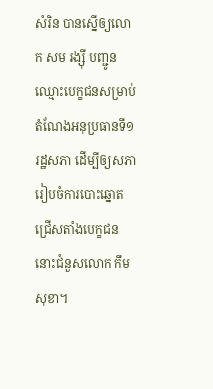សំរិន បានស្នើឲ្យលោក សម រង្ស៊ី បញ្ជូនឈ្មោះបេក្ខជនសម្រាប់តំណែងអនុប្រធានទី១ រដ្ឋសភា ដើម្បីឲ្យសភារៀបចំការបោះឆ្នោតជ្រើសតាំងបេក្ខជននោះជំនួសលោក កឹម សុខា។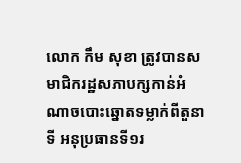លោក កឹម សុខា ត្រូវបានសមាជិករដ្ឋសភាបក្សកាន់អំណាចបោះឆ្នោតទម្លាក់ពីតួនាទី អនុប្រធានទី១រ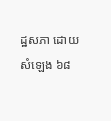ដ្ឋសភា ដោយសំឡេង ៦៨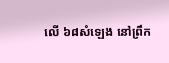លើ ៦៨សំឡេង នៅព្រឹក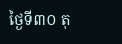ថ្ងៃទី៣០ តុ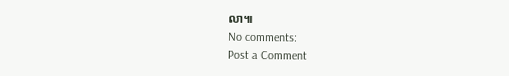លា៕
No comments:
Post a Comment